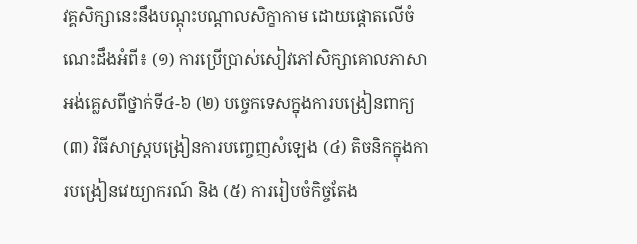វគ្គសិក្សានេះនឹងបណ្ដុះបណ្ដាលសិក្ខាកាម ដោយផ្តោតលើចំណេះដឹងអំពី៖ (១) ការប្រើប្រាស់សៀវភៅសិក្សាគោលភាសាអង់គ្លេសពីថ្នាក់ទី៤-៦ (២) បច្ចេកទេសក្នុងការបង្រៀនពាក្យ
(៣) វិធីសាស្ត្របង្រៀនការបញ្ចេញសំឡេង (៤) តិចនិកក្នុងការបង្រៀនវេយ្យាករណ៍ និង (៥) ការរៀបចំកិច្ចតែង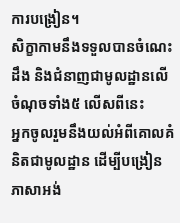ការបង្រៀន។
សិក្ខាកាមនឹងទទួលបានចំណេះដឹង និងជំនាញជាមូលដ្ឋានលើចំណុចទាំង៥ លើសពីនេះ
អ្នកចូលរួមនឹងយល់អំពីគោលគំនិតជាមូលដ្ឋាន ដើម្បីបង្រៀនភាសាអង់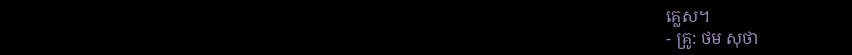គ្លេស។
- គ្រូ: ថម សុថា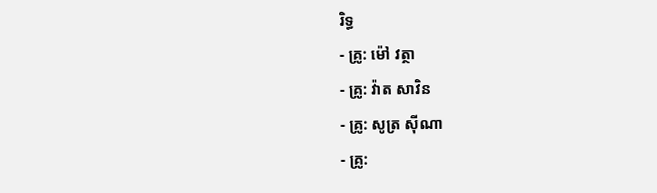រិទ្ធ
- គ្រូ: ម៉ៅ វត្ថា
- គ្រូ: វ៉ាត សាវិន
- គ្រូ: សូត្រ ស៊ីណា
- គ្រូ: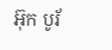អ៊ុក បូរ័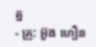ត្ន
- គ្រូ: អ៊ួង ហឿន